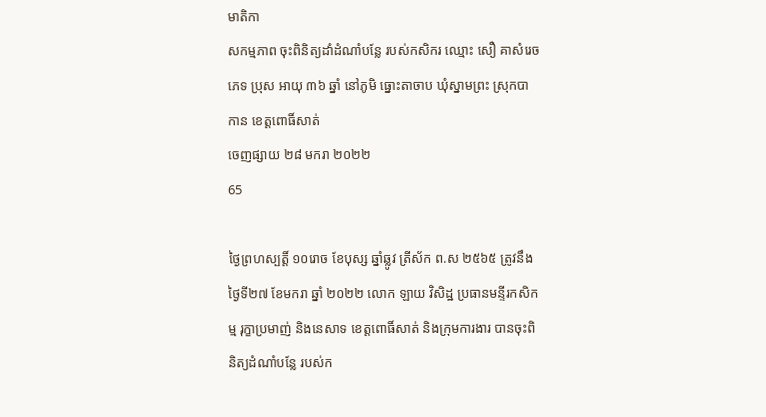មាតិកា
សកម្មភាព ចុះពិនិត្យដាំដំណាំបន្លែ របស់កសិករ ឈ្មោះ សឿ គាសំរេច ភេទ ប្រុស អាយុ ៣៦ ឆ្នាំ នៅភូមិ ធ្នោះតាចាប ឃុំស្នាមព្រះ ស្រុកបាកាន ខេត្តពោធិ៍សាត់
ចេញផ្សាយ ២៨ មករា ២០២២
65

ថ្ងៃព្រហស្បត្តិ៍ ១០រោច ខែបុស្ស ឆ្នាំឆ្លូវ ត្រីស័ក ព.ស ២៥៦៥ ត្រូវនឹងថ្ងៃទី២៧ ខែមករា ឆ្នាំ ២០២២ លោក ឡាយ វិសិដ្ឋ ប្រធានមន្ទីរកសិកម្ម រុក្ខាប្រមាញ់ និងនេសាទ ខេត្តពោធិ៍សាត់ និងក្រុមការងារ បានចុះពិនិត្យដំណាំបន្លែ របស់ក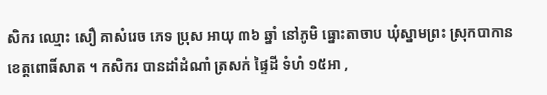សិករ ឈ្មោះ សឿ គាសំរេច ភេទ ប្រុស អាយុ ៣៦ ឆ្នាំ នៅភូមិ ធ្នោះតាចាប ឃុំស្នាមព្រះ ស្រុកបាកាន ខេត្តពោធិ៍សាត ។ កសិករ បានដាំដំណាំ ត្រសក់ ផ្ទៃដី ទំហំ ១៥អា ,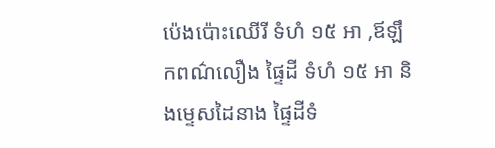ប៉េងប៉ោះឈើរី ទំហំ ១៥ អា ,ឪឡឹកពណ៌លឿង ផ្ទៃដី ទំហំ ១៥ អា និងម្ទេសដៃនាង ផ្ទៃដីទំ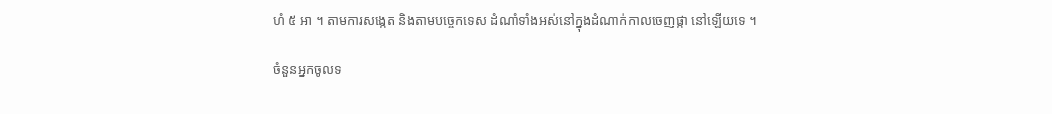ហំ ៥ អា ។ តាមការសង្កេត និងតាមបច្ចេកទេស ដំណាំទាំងអស់នៅក្នុងដំណាក់កាលចេញផ្កា នៅឡើយទេ ។

ចំនួនអ្នកចូលទ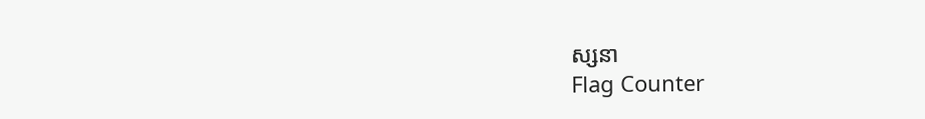ស្សនា
Flag Counter